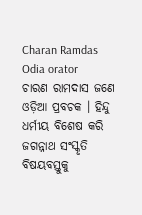Charan Ramdas
Odia orator
ଚାରଣ ରାମଦାସ ଜଣେ ଓଡ଼ିଆ ପ୍ରବଚକ । ହିନ୍ଦୁ ଧର୍ମୀୟ ବିଶେଷ କରି ଜଗନ୍ନାଥ ସଂସ୍କୃତି ବିଷୟବସ୍ତୁକୁ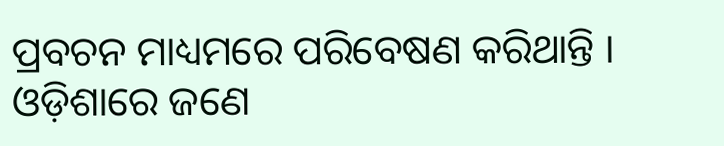ପ୍ରବଚନ ମାଧ୍ୟମରେ ପରିବେଷଣ କରିଥାନ୍ତି । ଓଡ଼ିଶାରେ ଜଣେ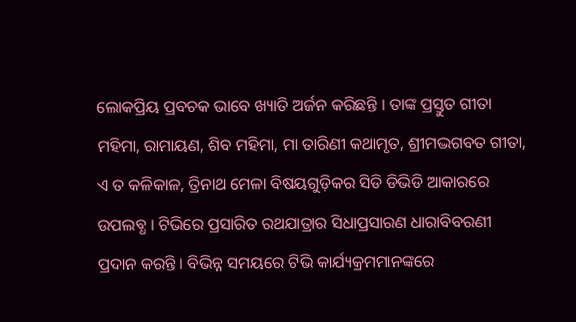ଲୋକପ୍ରିୟ ପ୍ରବଚକ ଭାବେ ଖ୍ୟାତି ଅର୍ଜନ କରିଛନ୍ତି । ତାଙ୍କ ପ୍ରସ୍ତୁତ ଗୀତା ମହିମା, ରାମାୟଣ, ଶିବ ମହିମା, ମା ତାରିଣୀ କଥାମୃତ, ଶ୍ରୀମଦ୍ଭଗବତ ଗୀତା, ଏ ତ କଳିକାଳ, ତ୍ରିନାଥ ମେଳା ବିଷୟଗୁଡ଼ିକର ସିଡି ଡିଭିଡି ଆକାରରେ ଉପଲବ୍ଧ । ଟିଭିରେ ପ୍ରସାରିତ ରଥଯାତ୍ରାର ସିଧାପ୍ରସାରଣ ଧାରାବିବରଣୀ ପ୍ରଦାନ କରନ୍ତି । ବିଭିନ୍ନ ସମୟରେ ଟିଭି କାର୍ଯ୍ୟକ୍ରମମାନଙ୍କରେ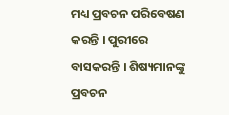ମଧ୍ୟ ପ୍ରବଚନ ପରିବେଷଣ କରନ୍ତି । ପୁରୀରେ ବାସକରନ୍ତି । ଶିଷ୍ୟମାନଙ୍କୁ ପ୍ରବଚନ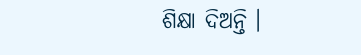ଶିକ୍ଷା ଦିଅନ୍ତି ।